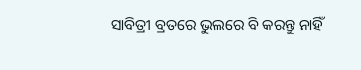ସାବିତ୍ରୀ ବ୍ରତରେ ଭୁଲରେ ବି କରନ୍ତୁ ନାହିଁ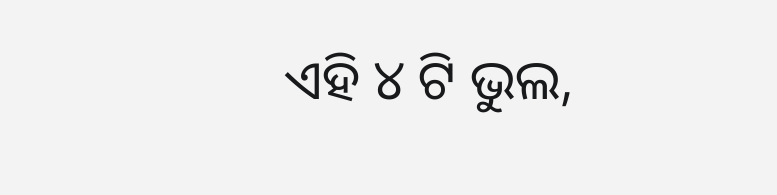ଏହି ୪ ଟି ଭୁଲ,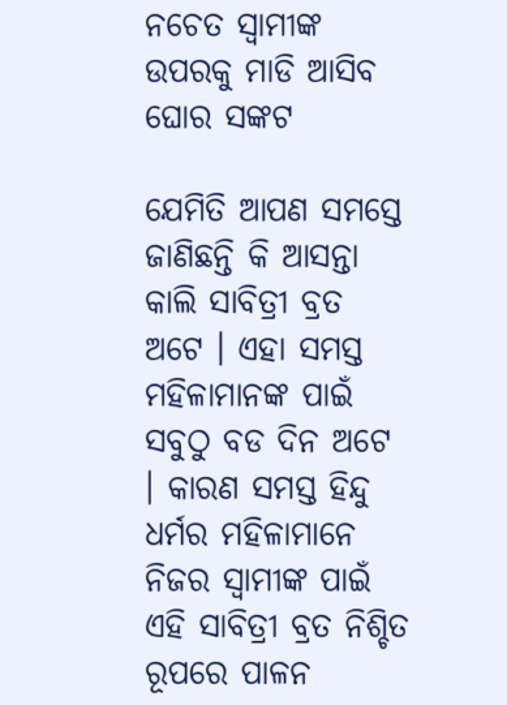ନଚେତ ସ୍ବାମୀଙ୍କ ଉପରକୁ ମାଡି ଆସିବ ଘୋର ସଙ୍କଟ

ଯେମିତି ଆପଣ ସମସ୍ତେ ଜାଣିଛନ୍ତି କି ଆସନ୍ତା କାଲି ସାବିତ୍ରୀ ବ୍ରତ ଅଟେ । ଏହା ସମସ୍ତ ମହିଳାମାନଙ୍କ ପାଇଁ ସବୁଠୁ ବଡ ଦିନ ଅଟେ । କାରଣ ସମସ୍ତ ହିନ୍ଦୁ ଧର୍ମର ମହିଳାମାନେ ନିଜର ସ୍ଵାମୀଙ୍କ ପାଇଁ ଏହି ସାବିତ୍ରୀ ବ୍ରତ ନିଶ୍ଚିତ ରୂପରେ ପାଳନ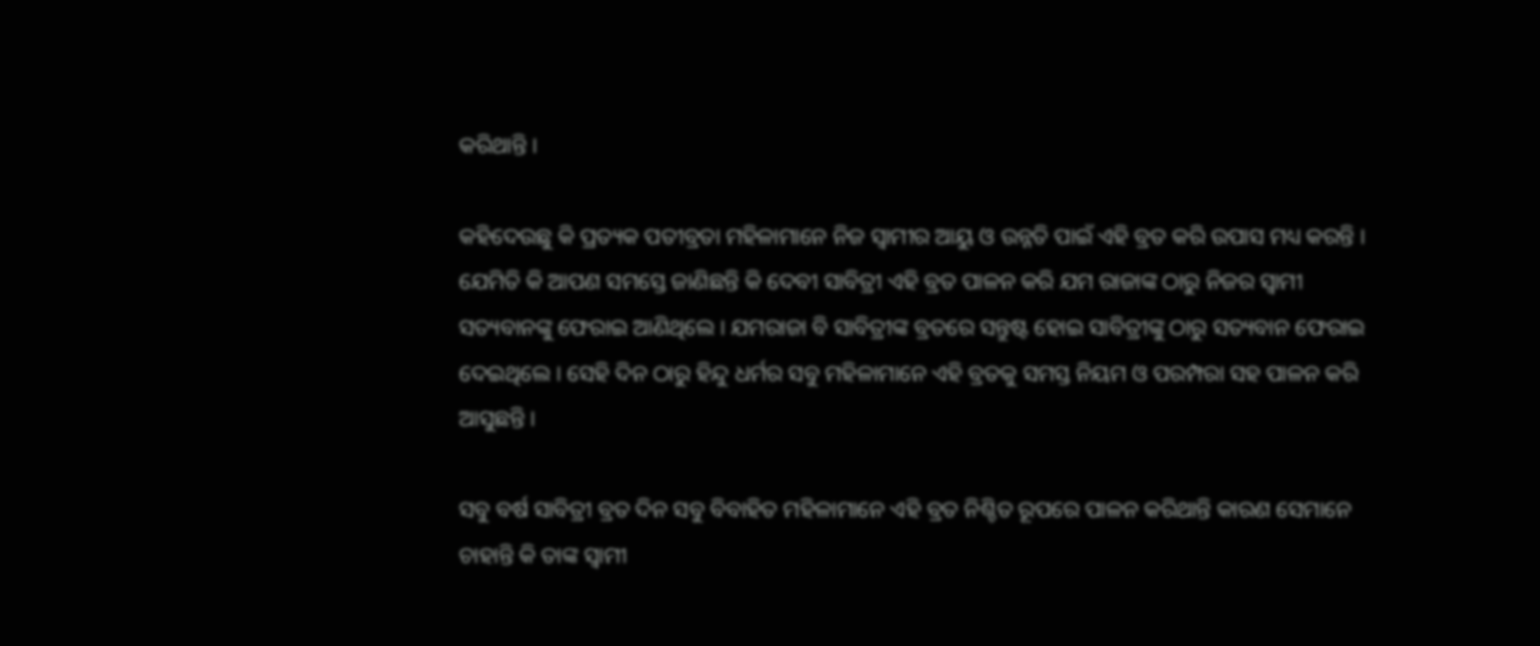କରିଥାନ୍ତି ।

କହିଦେଉଛୁ କି ପ୍ରତ୍ୟକ ପତୀବ୍ରତା ମହିଳାମାନେ ନିଜ ସ୍ଵାମୀର ଆୟୁ ଓ ଉନ୍ନତି ପାଇଁ ଏହି ବ୍ରତ କରି ଉପାସ ମଧ୍ୟ କରନ୍ତି । ଯେମିତି କି ଆପଣ ସମସ୍ତେ ଜାଣିଛନ୍ତି କି ଦେବୀ ସାବିତ୍ରୀ ଏହି ବ୍ରତ ପାଳନ କରି ଯମ ରାଜାଙ୍କ ଠାରୁ ନିଜର ସ୍ଵାମୀ ସତ୍ୟବାନଙ୍କୁ ଫେରାଇ ଆଣିଥିଲେ । ଯମରାଜା ବି ସାବିତ୍ରୀଙ୍କ ବ୍ରତରେ ସନ୍ତୁଷ୍ଟ ହୋଇ ସାବିତ୍ରୀଙ୍କୁ ଠାରୁ ସତ୍ୟବାନ ଫେରାଇ ଦେଇଥିଲେ । ସେହି ଦିନ ଠାରୁ ହିନ୍ଦୁ ଧର୍ମର ସବୁ ମହିଳାମାନେ ଏହି ବ୍ରତକୁ ସମସ୍ତ ନିୟମ ଓ ପରମ୍ପରା ସହ ପାଳନ କରି ଆସୁଛନ୍ତି ।

ସବୁ ବର୍ଷ ସାବିତ୍ରୀ ବ୍ରତ ଦିନ ସବୁ ବିବାହିତ ମହିଳାମାନେ ଏହି ବ୍ରତ ନିଶ୍ଚିତ ରୂପରେ ପାଳନ କରିଥାନ୍ତି କାରଣ ସେମାନେ ଚାହାନ୍ତି କି ତାଙ୍କ ସ୍ଵାମୀ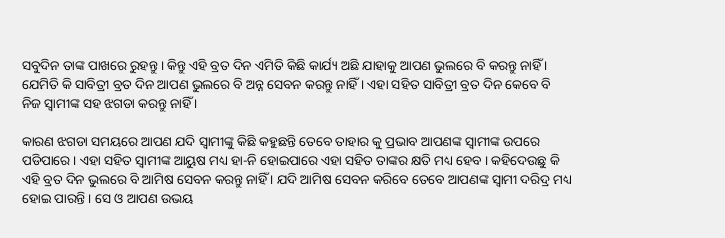ସବୁଦିନ ତାଙ୍କ ପାଖରେ ରୁହନ୍ତୁ । କିନ୍ତୁ ଏହି ବ୍ରତ ଦିନ ଏମିତି କିଛି କାର୍ଯ୍ୟ ଅଛି ଯାହାକୁ ଆପଣ ଭୁଲରେ ବି କରନ୍ତୁ ନାହିଁ । ଯେମିତି କି ସାବିତ୍ରୀ ବ୍ରତ ଦିନ ଆପଣ ଭୁଲରେ ବି ଅନ୍ନ ସେବନ କରନ୍ତୁ ନାହିଁ । ଏହା ସହିତ ସାବିତ୍ରୀ ବ୍ରତ ଦିନ କେବେ ବି ନିଜ ସ୍ଵାମୀଙ୍କ ସହ ଝଗଡା କରନ୍ତୁ ନାହିଁ ।

କାରଣ ଝଗଡା ସମୟରେ ଆପଣ ଯଦି ସ୍ଵାମୀଙ୍କୁ କିଛି କହୁଛନ୍ତି ତେବେ ତାହାର କୁ ପ୍ରଭାବ ଆପଣଙ୍କ ସ୍ଵାମୀଙ୍କ ଉପରେ ପଡିପାରେ । ଏହା ସହିତ ସ୍ଵାମୀଙ୍କ ଆୟୁଷ ମଧ୍ୟ ହା-ନି ହୋଇପାରେ ଏହା ସହିତ ତାଙ୍କର କ୍ଷତି ମଧ୍ୟ ହେବ । କହିଦେଉଛୁ କି ଏହି ବ୍ରତ ଦିନ ଭୁଲରେ ବି ଆମିଷ ସେବନ କରନ୍ତୁ ନାହିଁ । ଯଦି ଆମିଷ ସେବନ କରିବେ ତେବେ ଆପଣଙ୍କ ସ୍ଵାମୀ ଦରିଦ୍ର ମଧ୍ୟ ହୋଇ ପାରନ୍ତି । ସେ ଓ ଆପଣ ଉଭୟ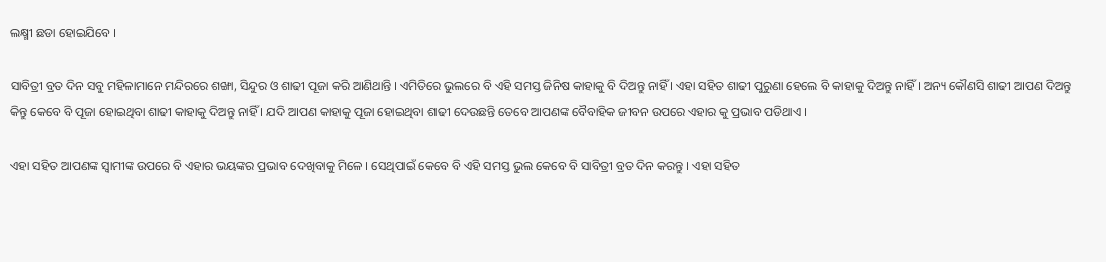ଲକ୍ଷ୍ମୀ ଛଡା ହୋଇଯିବେ ।

ସାବିତ୍ରୀ ବ୍ରତ ଦିନ ସବୁ ମହିଳାମାନେ ମନ୍ଦିରରେ ଶଙ୍ଖା, ସିନ୍ଦୁର ଓ ଶାଢୀ ପୂଜା କରି ଆଣିଥାନ୍ତି । ଏମିତିରେ ଭୁଲରେ ବି ଏହି ସମସ୍ତ ଜିନିଷ କାହାକୁ ବି ଦିଅନ୍ତୁ ନାହିଁ । ଏହା ସହିତ ଶାଢୀ ପୁରୁଣା ହେଲେ ବି କାହାକୁ ଦିଅନ୍ତୁ ନାହିଁ । ଅନ୍ୟ କୌଣସି ଶାଢୀ ଆପଣ ଦିଅନ୍ତୁ କିନ୍ତୁ କେବେ ବି ପୂଜା ହୋଇଥିବା ଶାଢୀ କାହାକୁ ଦିଅନ୍ତୁ ନାହିଁ । ଯଦି ଆପଣ କାହାକୁ ପୂଜା ହୋଇଥିବା ଶାଢୀ ଦେଉଛନ୍ତି ତେବେ ଆପଣଙ୍କ ବୈବାହିକ ଜୀବନ ଉପରେ ଏହାର କୁ ପ୍ରଭାବ ପଡିଥାଏ ।

ଏହା ସହିତ ଆପଣଙ୍କ ସ୍ଵାମୀଙ୍କ ଉପରେ ବି ଏହାର ଭୟଙ୍କର ପ୍ରଭାବ ଦେଖିବାକୁ ମିଳେ । ସେଥିପାଇଁ କେବେ ବି ଏହି ସମସ୍ତ ଭୁଲ କେବେ ବି ସାବିତ୍ରୀ ବ୍ରତ ଦିନ କରନ୍ତୁ । ଏହା ସହିତ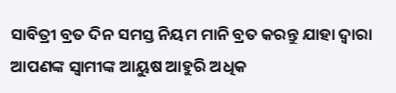ସାବିତ୍ରୀ ବ୍ରତ ଦିନ ସମସ୍ତ ନିୟମ ମାନି ବ୍ରତ କରନ୍ତୁ ଯାହା ଦ୍ଵାରା ଆପଣଙ୍କ ସ୍ଵାମୀଙ୍କ ଆୟୁଷ ଆହୁରି ଅଧିକ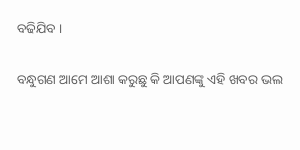ବଢିଯିବ ।

ବନ୍ଧୁଗଣ ଆମେ ଆଶା କରୁଛୁ କି ଆପଣଙ୍କୁ ଏହି ଖବର ଭଲ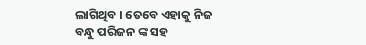ଲାଗିଥିବ । ତେବେ ଏହାକୁ ନିଜ ବନ୍ଧୁ ପରିଜନ ଙ୍କ ସହ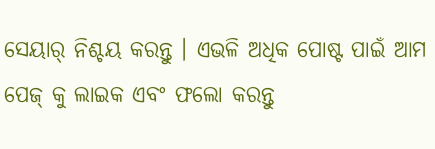ସେୟାର୍ ନିଶ୍ଚୟ କରନ୍ତୁ । ଏଭଳି ଅଧିକ ପୋଷ୍ଟ ପାଇଁ ଆମ ପେଜ୍ କୁ ଲାଇକ ଏବଂ ଫଲୋ କରନ୍ତୁ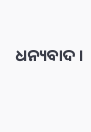ଧନ୍ୟବାଦ ।